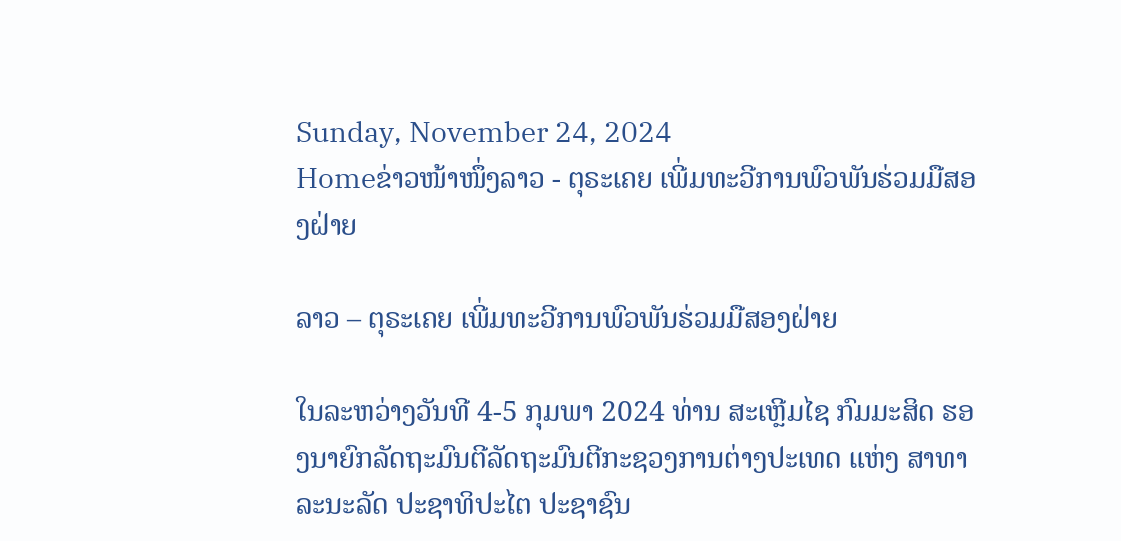Sunday, November 24, 2024
Homeຂ່າວໜ້າໜຶ່ງລາວ - ຕຸຣະເຄຍ ເພີ່ມທະວີການພົວພັນຮ່ວມມືສອງຝ່າຍ

ລາວ – ຕຸຣະເຄຍ ເພີ່ມທະວີການພົວພັນຮ່ວມມືສອງຝ່າຍ

ໃນລະຫວ່າງວັນທີ 4-5 ກຸມພາ 2024 ທ່ານ ສະເຫຼີມໄຊ ກົມມະສິດ ຮອງນາຍົກລັດຖະມົນຕີລັດຖະມົນຕີກະຊວງການຕ່າງປະເທດ ແຫ່ງ ສາທາລະນະລັດ ປະຊາທິປະໄຕ ປະຊາຊົນ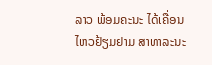ລາວ ພ້ອມຄະນະ ໄດ້ເຄື່ອນໄຫວຢ້ຽມຢາມ ສາທາລະນະ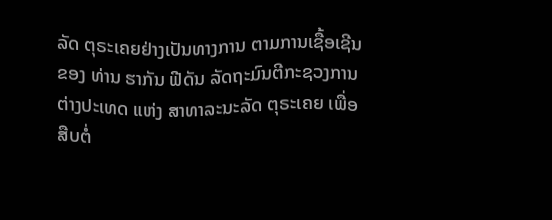ລັດ ຕຸຣະເຄຍຢ່າງເປັນທາງການ ຕາມການເຊື້ອເຊີນ ຂອງ ທ່ານ ຮາກັນ ຟີດັນ ລັດຖະມົນຕີກະຊວງການຕ່າງປະເທດ ແຫ່ງ ສາທາລະນະລັດ ຕຸຣະເຄຍ ເພື່ອສືບຕໍ່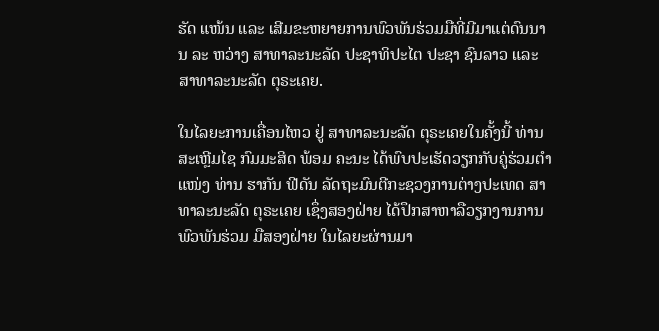ຮັດ ແໜ້ນ ແລະ ເສີມຂະຫຍາຍການພົວພັນຮ່ວມມືທີ່ມີມາແຕ່ດົນນານ ລະ ຫວ່າງ ສາທາລະນະລັດ ປະຊາທິປະໄຕ ປະຊາ ຊົນລາວ ແລະ ສາທາລະນະລັດ ຕຸຣະເຄຍ.

ໃນໄລຍະການເຄື່ອນໄຫວ ຢູ່ ສາທາລະນະລັດ ຕຸຣະເຄຍໃນຄັ້ງນີ້ ທ່ານ ສະເຫຼີມໄຊ ກົມມະສິດ ພ້ອມ ຄະນະ ໄດ້ພົບປະເຮັດວຽກກັບຄູ່ຮ່ວມຕໍາແໜ່ງ ທ່ານ ຮາກັນ ຟີດັນ ລັດຖະມົນຕີກະຊວງການຕ່າງປະເທດ ສາທາລະນະລັດ ຕຸຣະເຄຍ ເຊຶ່ງສອງຝ່າຍ ໄດ້ປຶກສາຫາລືວຽກງານການພົວພັນຮ່ວມ ມືສອງຝ່າຍ ໃນໄລຍະຜ່ານມາ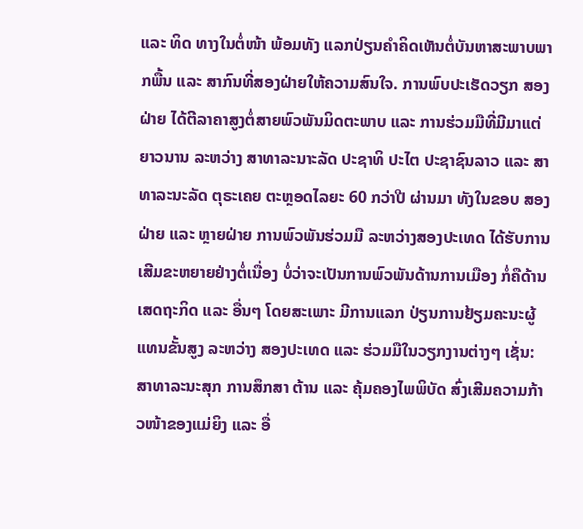ແລະ ທິດ ທາງໃນຕໍ່ໜ້າ ພ້ອມທັງ ແລກປ່ຽນຄໍາຄິດເຫັນຕໍ່ບັນຫາສະພາບພາກພື້ນ ແລະ ສາກົນທີ່ສອງຝ່າຍໃຫ້ຄວາມສົນໃຈ. ການພົບປະເຮັດວຽກ ສອງຝ່າຍ ໄດ້ຕີລາຄາສູງຕໍ່ສາຍພົວພັນມິດຕະພາບ ແລະ ການຮ່ວມມືທີ່ມີມາແຕ່ຍາວນານ ລະຫວ່າງ ສາທາລະນາະລັດ ປະຊາທິ ປະໄຕ ປະຊາຊົນລາວ ແລະ ສາທາລະນະລັດ ຕຸຣະເຄຍ ຕະຫຼອດໄລຍະ 60 ກວ່າປີ ຜ່ານມາ ທັງໃນຂອບ ສອງຝ່າຍ ແລະ ຫຼາຍຝ່າຍ ການພົວພັນຮ່ວມມື ລະຫວ່າງສອງປະເທດ ໄດ້ຮັບການເສີມຂະຫຍາຍຢ່າງຕໍ່ເນື່ອງ ບໍ່ວ່າຈະເປັນການພົວພັນດ້ານການເມືອງ ກໍ່ຄືດ້ານເສດຖະກິດ ແລະ ອື່ນໆ ໂດຍສະເພາະ ມີການແລກ ປ່ຽນການຢ້ຽມຄະນະຜູ້ແທນຂັ້ນສູງ ລະຫວ່າງ ສອງປະເທດ ແລະ ຮ່ວມມືໃນວຽກງານຕ່າງໆ ເຊັ່ນ: ສາທາລະນະສຸກ ການສຶກສາ ຕ້ານ ແລະ ຄຸ້ມຄອງໄພພິບັດ ສົ່ງເສີມຄວາມກ້າວໜ້າຂອງແມ່ຍິງ ແລະ ອື່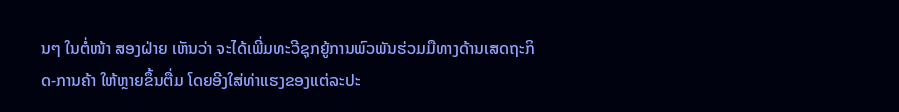ນໆ ໃນຕໍ່ໜ້າ ສອງຝ່າຍ ເຫັນວ່າ ຈະໄດ້ເພີ່ມທະວີຊຸກຍູ້ການພົວພັນຮ່ວມມືທາງດ້ານເສດຖະກິດ-ການຄ້າ ໃຫ້ຫຼາຍຂຶ້ນຕື່ມ ໂດຍອີງໃສ່ທ່າແຮງຂອງແຕ່ລະປະ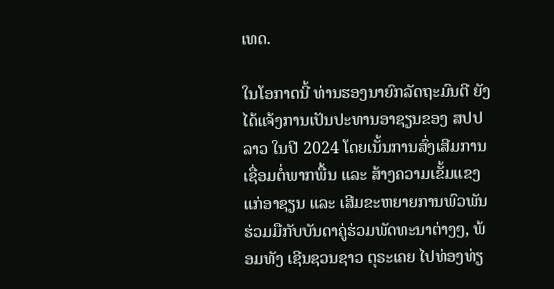ເທດ.

ໃນໂອກາດນີ້ ທ່ານຮອງນາຍົກລັດຖະມົນຕີ ຍັງໄດ້ແຈ້ງການເປັນປະທານອາຊຽນຂອງ ສປປ ລາວ ໃນປີ 2024 ໂດຍເນັ້ນການສົ່ງເສີມການເຊື່ອມຕໍ່ພາກພື້ນ ແລະ ສ້າງຄວາມເຂັ້ມແຂງແກ່ອາຊຽນ ແລະ ເສີມຂະຫຍາຍການພົວພັນຮ່ວມມືກັບບັນດາຄູ່ຮ່ວມພັດທະນາຕ່າງໆ, ພ້ອມທັງ ເຊີນຊວນຊາວ ຕຸຣະເຄຍ ໄປທ່ອງທ່ຽ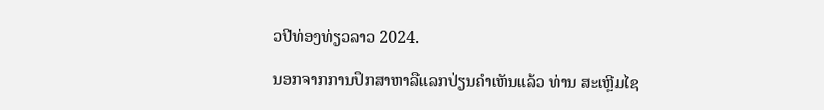ວປີທ່ອງທ່ຽວລາວ 2024.

ນອກຈາກການປຶກສາຫາລືແລກປ່ຽນຄໍາເຫັນແລ້ວ ທ່ານ ສະເຫຼີມໄຊ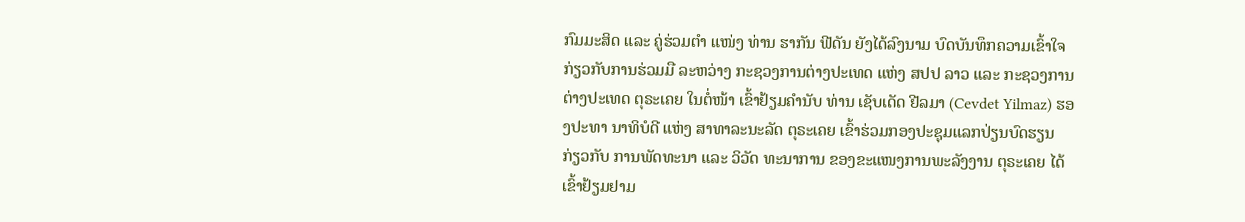ກົມມະສິດ ແລະ ຄູ່ຮ່ວມຕໍາ ແໜ່ງ ທ່ານ ຮາກັນ ຟີດັນ ຍັງໄດ້ລົງນາມ ບົດບັນທຶກຄວາມເຂົ້າໃຈ ກ່ຽວກັບການຮ່ວມມື ລະຫວ່າງ ກະຊວງການຕ່າງປະເທດ ແຫ່ງ ສປປ ລາວ ແລະ ກະຊວງການຕ່າງປະເທດ ຕຸຣະເຄຍ ໃນຕໍ່ໜ້າ ເຂົ້າຢ້ຽມຄໍານັບ ທ່ານ ເຊັບເດັດ ຢີລມາ (Cevdet Yilmaz) ຮອງປະທາ ນາທິບໍດີ ແຫ່ງ ສາທາລະນະລັດ ຕຸຣະເຄຍ ເຂົ້າຮ່ວມກອງປະຊຸມແລກປ່ຽນບົດຮຽນ ກ່ຽວກັບ ການພັດທະນາ ແລະ ວິວັດ ທະນາການ ຂອງຂະແໜງການພະລັງງານ ຕຸຣະເຄຍ ໄດ້ເຂົ້າຢ້ຽມຢາມ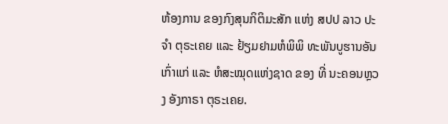ຫ້ອງການ ຂອງກົງສຸນກິຕິມະສັກ ແຫ່ງ ສປປ ລາວ ປະຈໍາ ຕຸຣະເຄຍ ແລະ ຢ້ຽມຢາມຫໍພິພິ ທະພັນບູຮານອັນເກົ່າແກ່ ແລະ ຫໍສະໝຸດແຫ່ງຊາດ ຂອງ ທີ່ ນະຄອນຫຼວງ ອັງກາຣາ ຕຸຣະເຄຍ.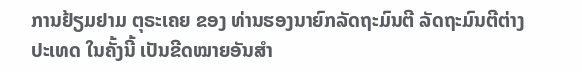ການຢ້ຽມຢາມ ຕຸຣະເຄຍ ຂອງ ທ່ານຮອງນາຍົກລັດຖະມົນຕີ ລັດຖະມົນຕີຕ່າງປະເທດ ໃນຄັ້ງນີ້ ເປັນຂີດໝາຍອັນສໍາ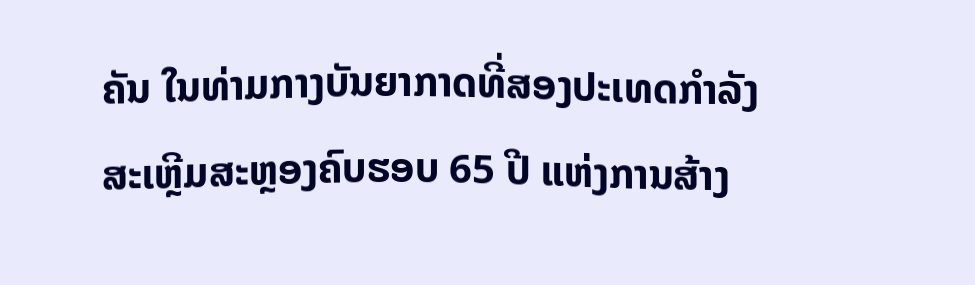ຄັນ ໃນທ່າມກາງບັນຍາກາດທີ່ສອງປະເທດກຳລັງສະເຫຼີມສະຫຼອງຄົບຮອບ 65 ປີ ແຫ່ງການສ້າງ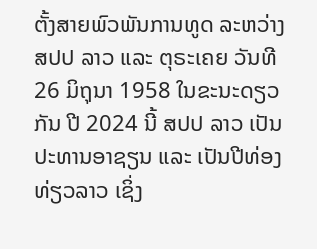ຕັ້ງສາຍພົວພັນການທູດ ລະຫວ່າງ ສປປ ລາວ ແລະ ຕຸຣະເຄຍ ວັນທີ 26 ມິຖຸນາ 1958 ໃນຂະນະດຽວກັນ ປີ 2024 ນີ້ ສປປ ລາວ ເປັນປະທານອາຊຽນ ແລະ ເປັນປີທ່ອງທ່ຽວລາວ ເຊິ່ງ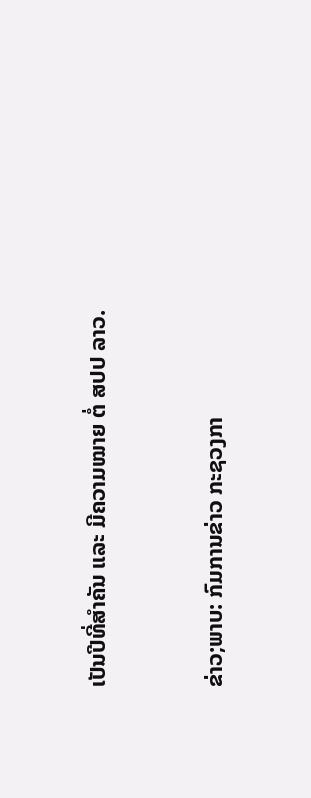ເປັນປີທີ່ສຳຄັນ ແລະ ມີຄວາມໝາຍ ຕໍ່ ສປປ ລາວ.


ຂ່າວ;ພາບ: ກົມການຂ່າວ ກະຊວງກາ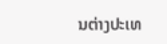ນຕ່າງປະເທ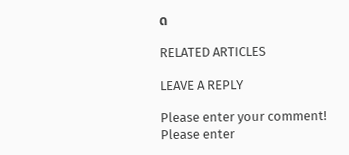ດ

RELATED ARTICLES

LEAVE A REPLY

Please enter your comment!
Please enter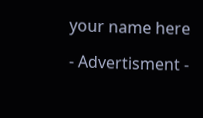your name here

- Advertisment -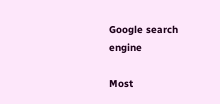Google search engine

Most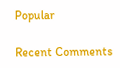Popular

Recent Comments